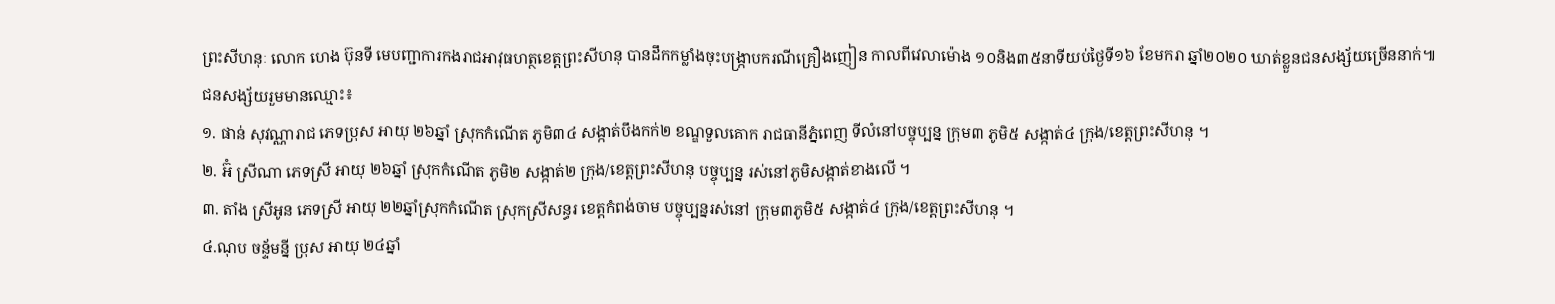ព្រះសីហនុៈ លោក ហេង ប៊ុនទី មេបញ្ជាការកងរាជអាវុធហត្ថខេត្តព្រះសីហនុ បានដឹកកម្លាំងចុះបង្ក្រាបករណីគ្រឿងញៀន កាលពីវេលាម៉ោង ១០និង៣៥នាទីយប់ថ្ងៃទី១៦ ខែមករា ឆ្នាំ២០២០ ឃាត់ខ្លួនជនសង្ស័យច្រើននាក់៕
ជនសង្ស័យរួមមានឈ្មោះ៖
១. ផាន់ សុវណ្ណារាជ ភេទប្រុស អាយុ ២៦ឆ្នាំ ស្រុកកំណើត ភូមិ៣៤ សង្កាត់បឹងកក់២ ខណ្ឌទួលគោក រាជធានីភ្នំពេញ ទីលំនៅបច្ចុប្បន្ន ក្រុម៣ ភូមិ៥ សង្កាត់៤ ក្រុង/ខេត្តព្រះសីហនុ ។
២. អ៊ំ ស្រីណា ភេទស្រី អាយុ ២៦ឆ្នាំ ស្រុកកំណើត ភូមិ២ សង្កាត់២ ក្រុង/ខេត្តព្រះសីហនុ បច្ចុប្បន្ន រស់នៅភូមិសង្កាត់ខាងលើ ។
៣. តាំង ស្រីអូន ភេទស្រី អាយុ ២២ឆ្នាំស្រុកកំណើត ស្រុកស្រីសន្ធរ ខេត្តកំពង់ចាម បច្ចុប្បន្នរស់នៅ ក្រុម៣ភូមិ៥ សង្កាត់៤ ក្រុង/ខេត្តព្រះសីហនុ ។
៤.ណុប ចន្ទ័មន្នី ប្រុស អាយុ ២៤ឆ្នាំ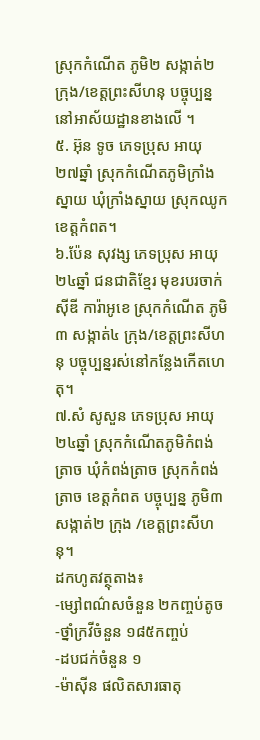ស្រុកកំណើត ភូមិ២ សង្កាត់២ ក្រុង/ខេត្តព្រះសីហនុ បច្ចុប្បន្ននៅអាស័យដ្ឋានខាងលើ ។
៥. អ៊ុន ទូច ភេទប្រុស អាយុ ២៧ឆ្នាំ ស្រុកកំណើតភូមិក្រាំងស្នាយ ឃុំក្រាំងស្នាយ ស្រុកឈូក ខេត្តកំពត។
៦.ប៉ែន សុវង្ស ភេទប្រុស អាយុ ២៤ឆ្នាំ ជនជាតិខ្មែរ មុខរបរចាក់ស៊ីឌី ការ៉ាអូខេ ស្រុកកំណើត ភូមិ៣ សង្កាត់៤ ក្រុង/ខេត្តព្រះសីហនុ បច្ចុប្បន្នរស់នៅកន្លែងកើតហេតុ។
៧.សំ សូសួន ភេទប្រុស អាយុ ២៤ឆ្នាំ ស្រុកកំណើតភូមិកំពង់ត្រាច ឃុំកំពង់ត្រាច ស្រុកកំពង់ត្រាច ខេត្តកំពត បច្ចុប្បន្ន ភូមិ៣ សង្កាត់២ ក្រុង /ខេត្តព្រះសីហនុ។
ដកហូតវត្ថុតាង៖
-ម្សៅពណ៌សចំនួន ២កញ្ចប់តូច
-ថ្នាំក្រវីចំនួន ១៨៥កញ្ចប់
-ដបជក់ចំនួន ១
-ម៉ាស៊ីន ផលិតសារធាតុ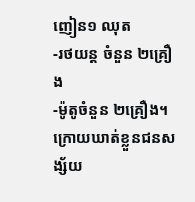ញៀន១ ឈុត
-រថយន្ត ចំនួន ២គ្រឿង
-ម៉ូតូចំនួន ២គ្រឿង។
ក្រោយឃាត់ខ្លួនជនសង្ស័យ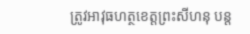ត្រូវអាវុធហត្ថខេត្តព្រះសីហនុ បន្ត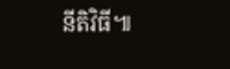នីតិវិធី៕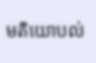មតិយោបល់